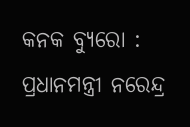କନକ ବ୍ୟୁରୋ : ପ୍ରଧାନମନ୍ତ୍ରୀ ନରେନ୍ଦ୍ର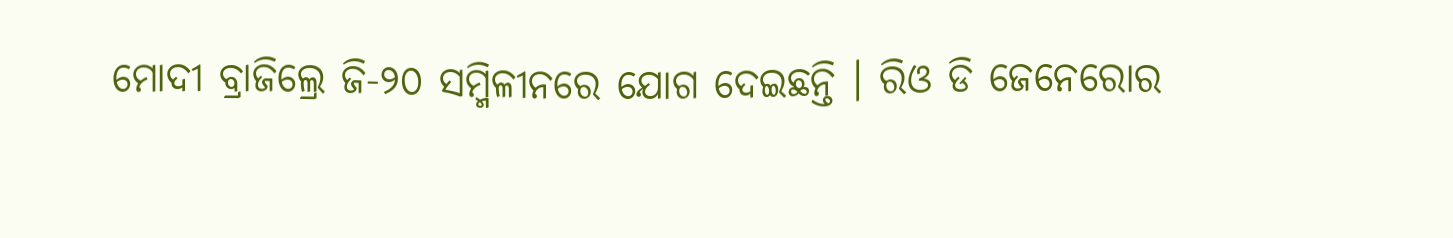ମୋଦୀ ବ୍ରାଜିଲ୍ରେ ଜି-୨୦ ସମ୍ମିଳୀନରେ ଯୋଗ ଦେଇଛନ୍ତି । ରିଓ ଡି ଜେନେରୋର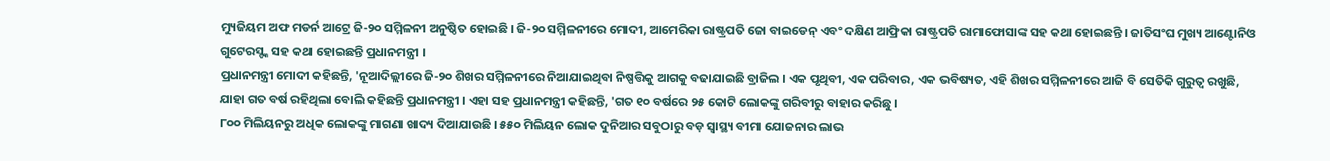ମ୍ୟୁଜିୟମ ଅଫ ମଡର୍ନ ଆଟ୍ରେ ଜି-୨୦ ସମ୍ମିଳନୀ ଅନୁଷ୍ଠିତ ହୋଇଛି । ଜି-୨୦ ସମ୍ମିଳନୀରେ ମୋଦୀ, ଆମେରିକା ରାଷ୍ଟ୍ରପତି ଜୋ ବାଇଡେନ୍ ଏବଂ ଦକ୍ଷିଣ ଆଫ୍ରିକା ରାଷ୍ଟ୍ରପତି ରାମାଫୋସାଙ୍କ ସହ କଥା ହୋଇଛନ୍ତି । ଜାତିସଂଘ ମୁଖ୍ୟ ଆଣ୍ଟୋନିଓ ଗୁଟେରସ୍ଙ୍କ ସହ କଥା ହୋଇଛନ୍ତି ପ୍ରଧାନମନ୍ତ୍ରୀ ।
ପ୍ରଧାନମନ୍ତ୍ରୀ ମୋଦୀ କହିଛନ୍ତି, 'ନୂଆଦିଲ୍ଲୀରେ ଜି-୨୦ ଶିଖର ସମ୍ମିଳନୀରେ ନିଆଯାଇଥିବା ନିଷ୍ପତ୍ତିକୁ ଆଗକୁ ବଢାଯାଇଛି ବ୍ରାଜିଲ । ଏକ ପୃଥିବୀ, ଏକ ପରିବାର, ଏକ ଭବିଷ୍ୟତ, ଏହି ଶିଖର ସମ୍ମିଳନୀରେ ଆଜି ବି ସେତିକି ଗୁରୁତ୍ୱ ରଖୁଛି, ଯାହା ଗତ ବର୍ଷ ରହିଥିଲା ବୋଲି କହିଛନ୍ତି ପ୍ରଧାନମନ୍ତ୍ରୀ । ଏହା ସହ ପ୍ରଧାନମନ୍ତ୍ରୀ କହିଛନ୍ତି, 'ଗତ ୧୦ ବର୍ଷରେ ୨୫ କୋଟି ଲୋକଙ୍କୁ ଗରିବୀରୁ ବାହାର କରିଛୁ ।
୮୦୦ ମିଲିୟନରୁ ଅଧିକ ଲୋକଙ୍କୁ ମାଗଣା ଖାଦ୍ୟ ଦିଆଯାଉଛି । ୫୫୦ ମିଲିୟନ ଲୋକ ଦୁନିଆର ସବୁଠାରୁ ବଡ଼ ସ୍ୱାସ୍ଥ୍ୟ ବୀମା ଯୋଜନାର ଲାଭ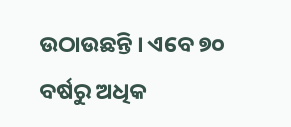ଉଠାଉଛନ୍ତି । ଏବେ ୭୦ ବର୍ଷରୁ ଅଧିକ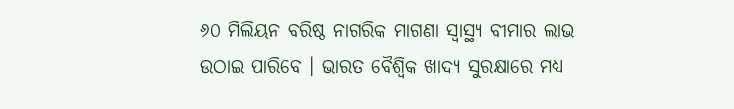୬୦ ମିଲିୟନ ବରିଷ୍ଠ ନାଗରିକ ମାଗଣା ସ୍ୱାସ୍ଥ୍ୟ ବୀମାର ଲାଭ ଉଠାଇ ପାରିବେ । ଭାରତ ବୈଶ୍ୱିକ ଖାଦ୍ୟ ସୁରକ୍ଷାରେ ମଧ୍ୟ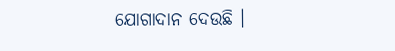ଯୋଗାଦାନ ଦେଉଛି ।